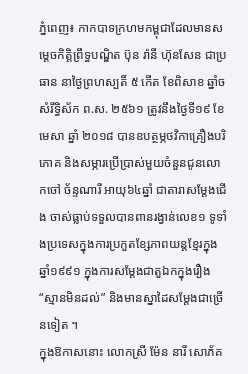ភ្នំពេញ៖ កាកបាទក្រហមកម្ពុជាដែលមានសម្តេចកិត្តិព្រឹទ្ធបណ្ឌិត ប៊ុន រ៉ានី ហ៊ុនសែន ជាប្រធាន នាថ្ងៃព្រហស្បតិ៍ ៥ កើត ខែពិសាខ ឆ្នាំច សំរឹទ្ធិស័ក ព.ស. ២៥៦១ ត្រូវនឹងថ្ងៃទី១៩ ខែមេសា ឆ្នាំ ២០១៨ បានឧបត្ថម្ភថវិកាគ្រឿងបរិភោគ និងសម្ភារប្រើប្រាស់មួយចំនួនជូនលោកចៅ ច័ន្ទណារី អាយុ៦៤ឆ្នាំ ជាតារាសម្តែងជើង ចាស់ធ្លាប់ទទួលបានពានរង្វាន់លេខ១ ទូទាំងប្រទេសក្នុងការប្រកួតខ្សែភាពយន្តខ្មែរក្នុងឆ្នាំ១៩៩១ ក្នុងការសម្តែងជាតួឯកក្នុងរឿង “ស្មានមិនដល់” និងមានស្នាដៃសម្តែងជាច្រើនទៀត ។
ក្នុងឱកាសនោះ លោកស្រី ម៉ែន នារី សោភ័គ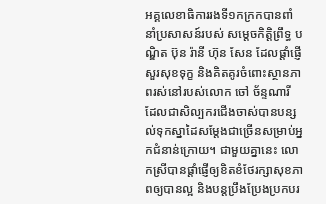អគ្គលេខាធិការរងទី១កក្រកបានពាំនាំប្រសាសន៍របស់ សម្តេចកិត្តិព្រឹទ្ធ បណ្ឌិត ប៊ុន រ៉ានី ហ៊ុន សែន ដែលផ្តាំផ្ញើសួរសុខទុក្ខ និងគិតគូរចំពោះស្ថានភាពរស់នៅរបស់លោក ចៅ ច័ន្ទណារី ដែលជាសិល្បករជើងចាស់បានបន្សល់ទុកស្នាដៃសម្តែងជាច្រើនសម្រាប់អ្នកជំនាន់ក្រោយ។ ជាមួយគ្នានេះ លោកស្រីបានផ្តាំផ្ញើឲ្យខិតខំថែរក្សាសុខភាពឲ្យបានល្អ និងបន្តប្រឹងប្រែងប្រកបរ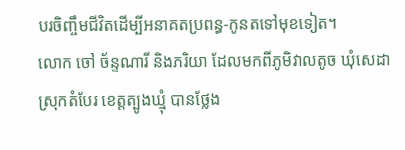បរចិញ្ចឹមជីវិតដើម្បីអនាគតប្រពន្ធ-កូនតទៅមុខទៀត។
លោក ចៅ ច័ន្ទណារី និងភរិយា ដែលមកពីភូមិវាលតូច ឃុំសេដា ស្រុកតំបែរ ខេត្តត្បូងឃ្មុំ បានថ្លែង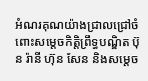អំណរគុណយ៉ាងជ្រាលជ្រៅចំពោះសម្តេចកិត្តិព្រឹទ្ធបណ្ឌិត ប៊ុន រ៉ានី ហ៊ុន សែន និងសម្តេច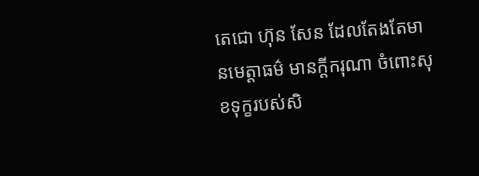តេជោ ហ៊ុន សែន ដែលតែងតែមានមេត្តាធម៌ មានក្តីករុណា ចំពោះសុខទុក្ខរបស់សិ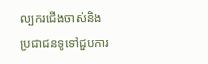ល្បករជើងចាស់និងប្រជាជនទូទៅជួបការ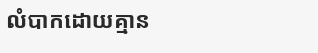លំបាកដោយគ្មាន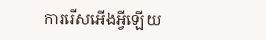ការរើសអើងអ្វីឡើយ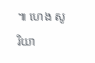៕ ហេង សូរិយា